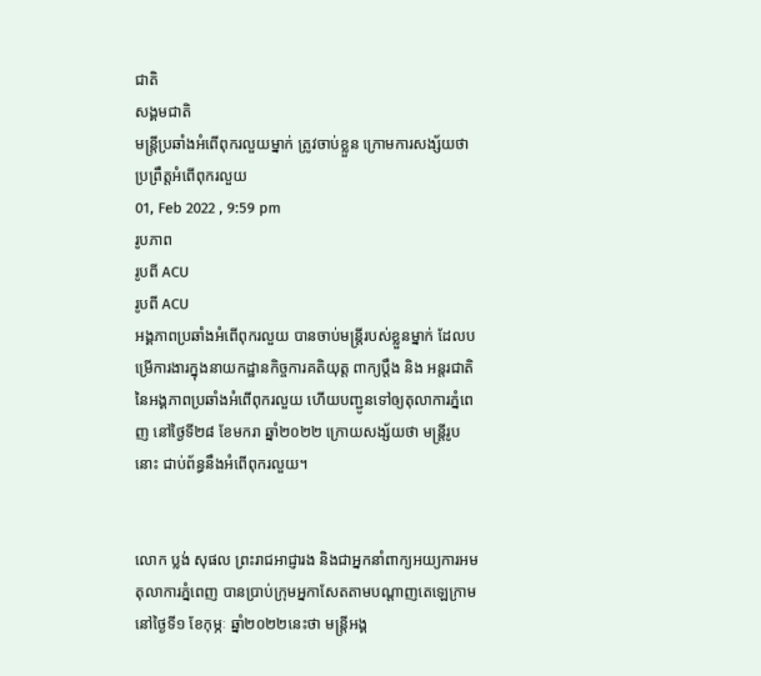ជាតិ
សង្គមជាតិ
មន្រ្តីប្រឆាំងអំពើពុករលួយម្នាក់ ត្រូវចាប់ខ្លួន ក្រោមការសង្ស័យថា ប្រព្រឹត្តអំពើពុករលួយ
01, Feb 2022 , 9:59 pm
រូបភាព
រូបពី ACU
រូបពី ACU
អង្គភាពប្រឆាំងអំពើពុករលួយ បានចាប់មន្រ្តីរបស់ខ្លួនម្នាក់ ដែលបម្រើការងារក្នុងនាយកដ្ឋានកិច្ចការគតិយុត្ត ពាក្យប្តឹង និង អន្តរជាតិ នៃអង្គភាពប្រឆាំងអំពើពុករលួយ ហើយបញ្ជូនទៅឲ្យតុលាការភ្នំពេញ នៅថ្ងៃទី២៨ ខែមករា ឆ្នាំ២០២២ ក្រោយសង្ស័យថា មន្រ្តីរូបនោះ ជាប់ព័ន្ធនឹងអំពើពុករលួយ។


លោក ប្លង់ សុផល ព្រះរាជអាជ្ញារង និងជាអ្នកនាំពាក្យអយ្យការអមតុលាការភ្នំពេញ បានប្រាប់ក្រុមអ្នកាសែតតាមបណ្តាញតេឡេក្រាម នៅថ្ងៃទី១ ខែកុម្ភៈ ឆ្នាំ២០២២នេះថា មន្រ្តីអង្គ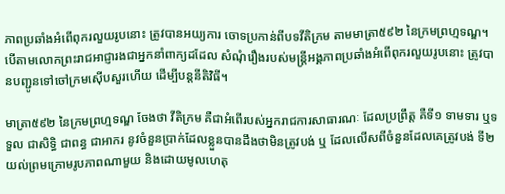ភាពប្រឆាំងអំពើពុករលួយរូបនោះ ត្រូវបានអយ្យការ ចោទប្រកាន់ពីបទវីតិក្រម តាមមាត្រា៥៩២ នៃក្រមព្រហ្មទណ្ឌ។ បើតាមលោកព្រះរាជអាជ្ញារងជាអ្នកនាំពាក្យដដែល សំណុំរឿងរបស់មន្រ្តីអង្គភាពប្រឆាំងអំពើពុករលួយរូបនោះ ត្រូវបានបញ្ជូនទៅចៅក្រមស៊ើបសួរហើយ ដើម្បីបន្តនីតិវិធី។

មាត្រា៥៩២ នៃក្រមព្រហ្មទណ្ឌ ចែងថា វីតិក្រម គឺជាអំពើរបស់អ្នករាជការសាធារណៈ ដែលប្រព្រឹត្ត គឺទី១ ទាមទារ ឬទទួល ជាសិទ្ធិ ជាពន្ធ ជាអាករ នូវចំនួនប្រាក់ដែលខ្លួនបានដឹងថាមិនត្រូវបង់ ឬ ដែលលើសពីចំនួនដែលគេត្រូវបង់ ទី២ យល់ព្រមក្រោមរូបភាពណាមួយ និងដោយមូលហេតុ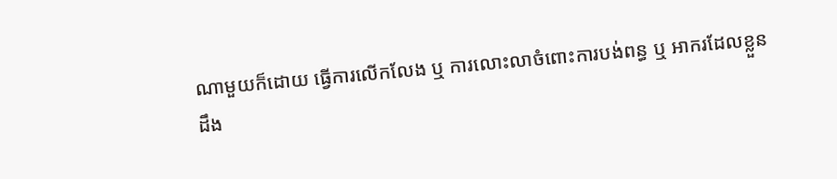ណាមួយក៏ដោយ ធ្វើការលើកលែង ឬ ការលោះលាចំពោះការបង់ពន្ធ ឬ អាករដែលខ្លួនដឹង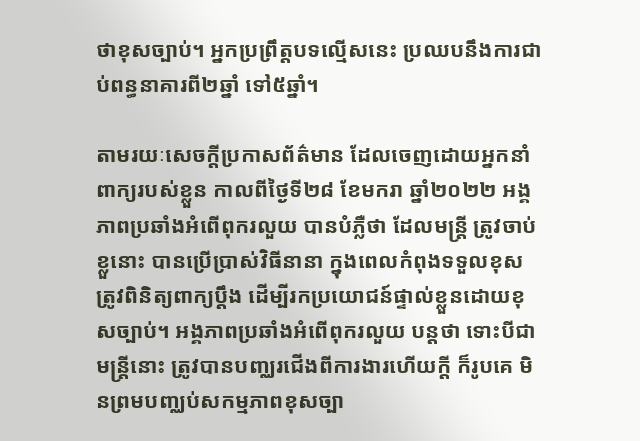ថាខុសច្បាប់។ អ្នកប្រព្រឹត្តបទល្មើសនេះ ប្រឈបនឹងការជាប់ពន្ធនាគារពី២ឆ្នាំ ទៅ៥ឆ្នាំ។

តាមរយៈសេចក្តីប្រកាសព័ត៌មាន ដែលចេញដោយអ្នកនាំពាក្យរបស់ខ្លួន កាលពីថ្ងៃទី២៨ ខែមករា ឆ្នាំ២០២២ អង្គភាពប្រឆាំងអំពើពុករលួយ បានបំភ្លឺថា ដែលមន្រ្តី ត្រូវចាប់ខ្លួនោះ បានប្រើប្រាស់វិធីនានា ក្នុងពេលកំពុងទទួលខុសត្រូវពិនិត្យពាក្យប្តឹង ដើម្បីរកប្រយោជន៍ផ្ទាល់ខ្លួនដោយខុសច្បាប់។ អង្គភាពប្រឆាំងអំពើពុករលួយ បន្តថា ទោះបីជាមន្រ្តីនោះ ត្រូវបានបញ្ឈរជើងពីការងារហើយក្តី ក៏រូបគេ មិនព្រមបញ្ឈប់សកម្មភាពខុសច្បា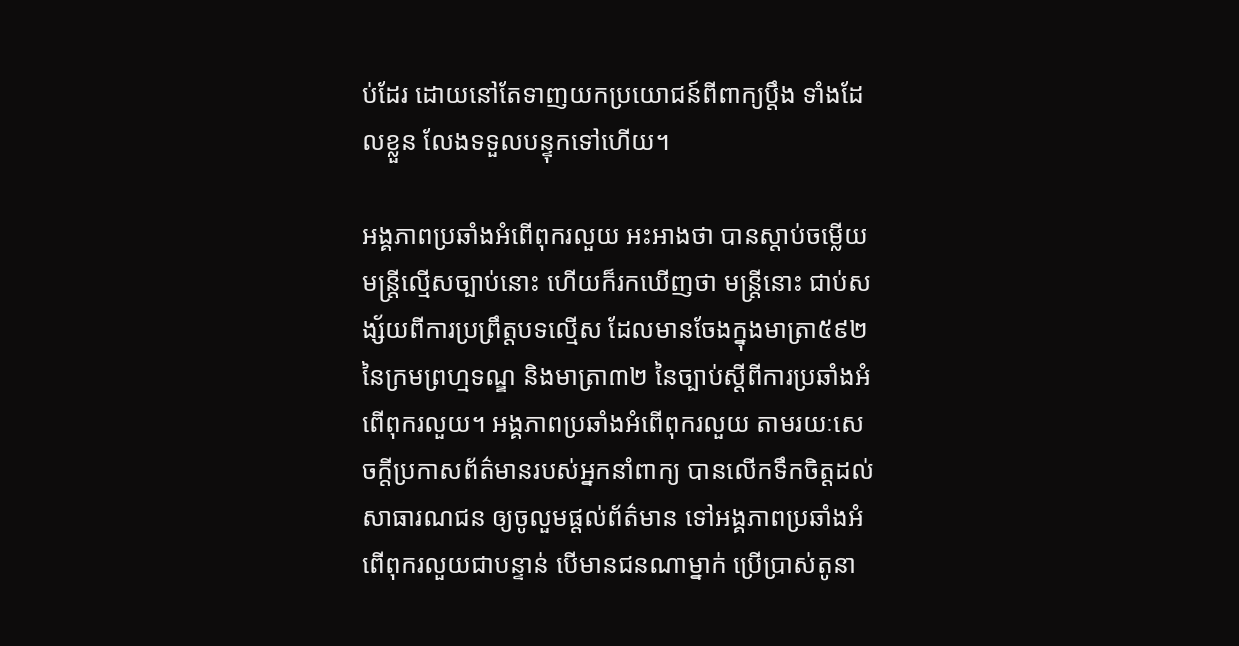ប់ដែរ ដោយនៅតែទាញយកប្រយោជន៍ពីពាក្យប្តឹង ទាំងដែលខ្លួន លែងទទួលបន្ទុកទៅហើយ។

អង្គភាពប្រឆាំងអំពើពុករលួយ អះអាងថា បានស្តាប់ចម្លើយមន្រ្តីល្មើសច្បាប់នោះ ហើយក៏រកឃើញថា មន្រ្តីនោះ ជាប់សង្ស័យពីការប្រព្រឹត្តបទល្មើស ដែលមានចែងក្នុងមាត្រា៥៩២ នៃក្រមព្រហ្មទណ្ឌ និងមាត្រា៣២ នៃច្បាប់ស្តីពីការប្រឆាំងអំពើពុករលួយ។ អង្គភាពប្រឆាំងអំពើពុករលួយ តាមរយៈសេចក្តីប្រកាសព័ត៌មានរបស់អ្នកនាំពាក្យ បានលើកទឹកចិត្តដល់សាធារណជន ឲ្យចូលួមផ្តល់ព័ត៌មាន ទៅអង្គភាពប្រឆាំងអំពើពុករលួយជាបន្ទាន់ បើមានជនណាម្នាក់ ប្រើប្រាស់តូនា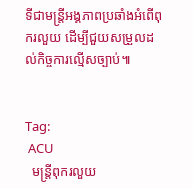ទីជាមន្រ្តីអង្គភាពប្រឆាំងអំពើពុករលួយ ដើម្បីជួយសម្រួលដល់កិច្ចការល្មើសច្បាប់៕


Tag:
 ACU
  មន្រ្តីពុករលួយ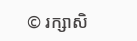© រក្សាសិ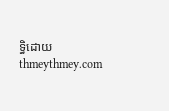ទ្ធិដោយ thmeythmey.com